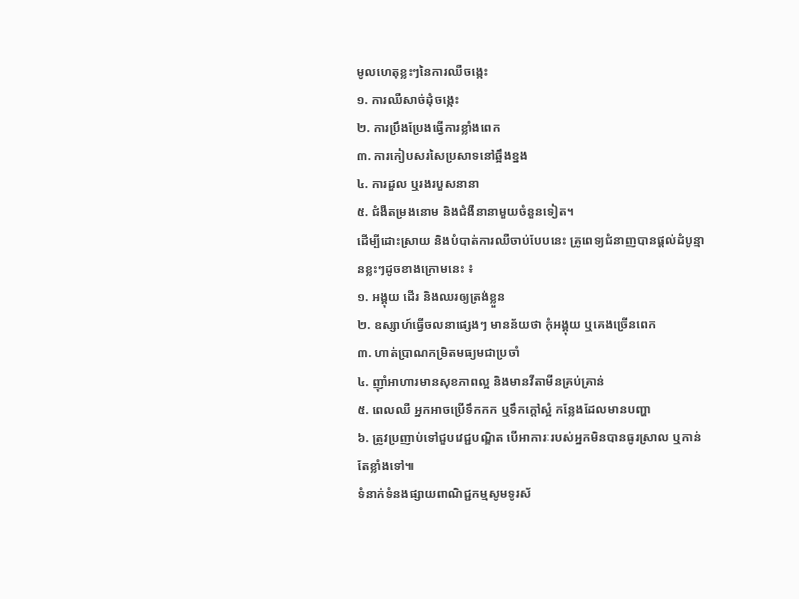មូលហេតុខ្លះៗនៃការឈឺចង្កេះ
១. ការឈឺសាច់ដុំចង្កេះ
២. ការប្រឹងប្រែងធ្វើការខ្លាំងពេក
៣. ការកៀបសរសៃប្រសាទនៅឆ្អឹងខ្នង
៤. ការដួល ឬរងរបួសនានា
៥. ជំងឺតម្រងនោម និងជំងឺនានាមួយចំនួនទៀត។
ដើម្បីដោះស្រាយ និងបំបាត់ការឈឺចាប់បែបនេះ គ្រូពេទ្យជំនាញបានផ្តល់ដំបូន្មានខ្លះៗដូចខាងក្រោមនេះ ៖
១. អង្គុយ ដើរ និងឈរឲ្យត្រង់ខ្លួន
២. ឧស្សាហ៍ធ្វើចលនាផ្សេងៗ មានន័យថា កុំអង្គុយ ឬគេងច្រើនពេក
៣. ហាត់ប្រាណកម្រិតមធ្យមជាប្រចាំ
៤. ញ៉ាំអាហារមានសុខភាពល្អ និងមានវីតាមីនគ្រប់គ្រាន់
៥. ពេលឈឺ អ្នកអាចប្រើទឹកកក ឬទឹកក្តៅស្អំ កន្លែងដែលមានបញ្ហា
៦. ត្រូវប្រញាប់ទៅជួបវេជ្ជបណ្ឌិត បើអាការៈរបស់អ្នកមិនបានធូរស្រាល ឬកាន់តែខ្លាំងទៅ៕
ទំនាក់ទំនងផ្សាយពាណិជ្ជកម្មសូមទូរស័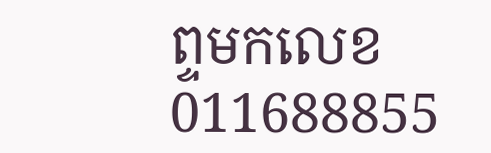ព្ទមកលេខ 011688855